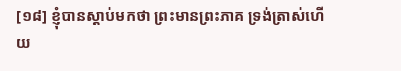[១៨] ខ្ញុំបានស្ដាប់មកថា ព្រះមានព្រះភាគ ទ្រង់ត្រាស់ហើយ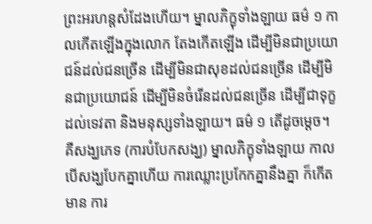ព្រះអរហន្តសំដែងហើយ។ ម្នាលភិក្ខុទាំងឡាយ ធម៌ ១ កាលកើតឡើងក្នុងលោក តែងកើតឡើង ដើម្បីមិនជាប្រយោជន៍ដល់ជនច្រើន ដើម្បីមិនជាសុខដល់ជនច្រើន ដើម្បីមិនជាប្រយោជន៍ ដើម្បីមិនចំរើនដល់ជនច្រើន ដើម្បីជាទុក្ខដល់ទេវតា និងមនុស្សទាំងឡាយ។ ធម៌ ១ តើដូចម្ដេច។ គឺសង្ឃភេទ (ការបំបែកសង្ឃ) ម្នាលភិក្ខុទាំងឡាយ កាលបើសង្ឃបែកគ្នាហើយ ការឈ្លោះប្រកែកគ្នានឹងគ្នា ក៏កើតមាន ការ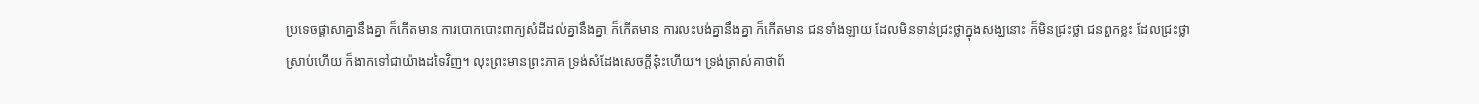ប្រទេចផ្ដាសាគ្នានឹងគ្នា ក៏កើតមាន ការបោកបោះពាក្យសំដីដល់គ្នានឹងគ្នា ក៏កើតមាន ការលះបង់គ្នានឹងគ្នា ក៏កើតមាន ជនទាំងឡាយ ដែលមិនទាន់ជ្រះថ្លាក្នុងសង្ឃនោះ ក៏មិនជ្រះថ្លា ជនពួកខ្លះ ដែលជ្រះថ្លាស្រាប់ហើយ ក៏ងាកទៅជាយ៉ាងដទៃវិញ។ លុះព្រះមានព្រះភាគ ទ្រង់សំដែងសេចក្ដីនុ៎ះហើយ។ ទ្រង់ត្រាស់គាថាព័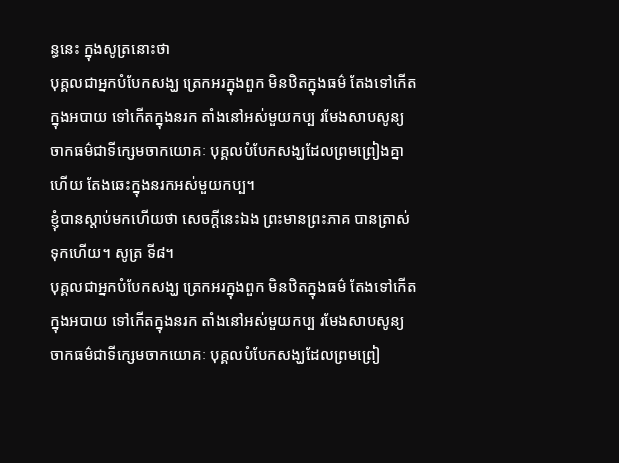ន្ធនេះ ក្នុងសូត្រនោះថា
បុគ្គលជាអ្នកបំបែកសង្ឃ ត្រេកអរក្នុងពួក មិនឋិតក្នុងធម៌ តែងទៅកើតក្នុងអបាយ ទៅកើតក្នុងនរក តាំងនៅអស់មួយកប្ប រមែងសាបសូន្យចាកធម៌ជាទីក្សេមចាកយោគៈ បុគ្គលបំបែកសង្ឃដែលព្រមព្រៀងគ្នាហើយ តែងឆេះក្នុងនរកអស់មួយកប្ប។
ខ្ញុំបានស្ដាប់មកហើយថា សេចក្ដីនេះឯង ព្រះមានព្រះភាគ បានត្រាស់ទុកហើយ។ សូត្រ ទី៨។
បុគ្គលជាអ្នកបំបែកសង្ឃ ត្រេកអរក្នុងពួក មិនឋិតក្នុងធម៌ តែងទៅកើតក្នុងអបាយ ទៅកើតក្នុងនរក តាំងនៅអស់មួយកប្ប រមែងសាបសូន្យចាកធម៌ជាទីក្សេមចាកយោគៈ បុគ្គលបំបែកសង្ឃដែលព្រមព្រៀ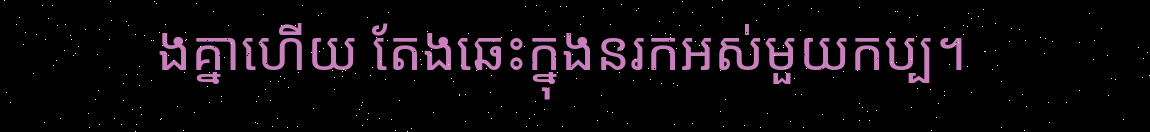ងគ្នាហើយ តែងឆេះក្នុងនរកអស់មួយកប្ប។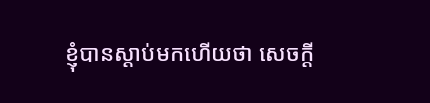ខ្ញុំបានស្ដាប់មកហើយថា សេចក្ដី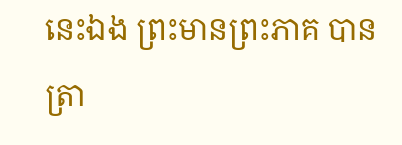នេះឯង ព្រះមានព្រះភាគ បានត្រា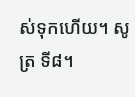ស់ទុកហើយ។ សូត្រ ទី៨។